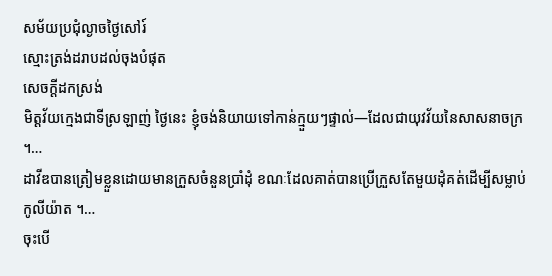សម័យប្រជុំល្ងាចថ្ងៃសៅរ៍
ស្មោះត្រង់ដរាបដល់ចុងបំផុត
សេចក្តីដកស្រង់
មិត្តវ័យក្មេងជាទីស្រឡាញ់ ថ្ងៃនេះ ខ្ញុំចង់និយាយទៅកាន់ក្មួយៗផ្ទាល់—ដែលជាយុវវ័យនៃសាសនាចក្រ ។…
ដាវីឌបានត្រៀមខ្លួនដោយមានក្រួសចំនួនប្រាំដុំ ខណៈដែលគាត់បានប្រើក្រួសតែមួយដុំគត់ដើម្បីសម្លាប់កូលីយ៉ាត ។…
ចុះបើ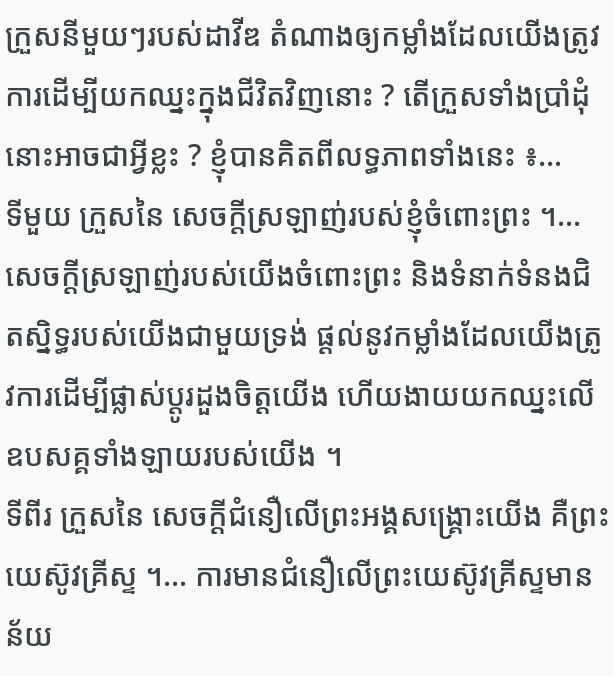ក្រួសនីមួយៗរបស់ដាវីឌ តំណាងឲ្យកម្លាំងដែលយើងត្រូវការដើម្បីយកឈ្នះក្នុងជីវិតវិញនោះ ? តើក្រួសទាំងប្រាំដុំនោះអាចជាអ្វីខ្លះ ? ខ្ញុំបានគិតពីលទ្ធភាពទាំងនេះ ៖…
ទីមួយ ក្រួសនៃ សេចក្តីស្រឡាញ់របស់ខ្ញុំចំពោះព្រះ ។…
សេចក្តីស្រឡាញ់របស់យើងចំពោះព្រះ និងទំនាក់ទំនងជិតស្និទ្ធរបស់យើងជាមួយទ្រង់ ផ្តល់នូវកម្លាំងដែលយើងត្រូវការដើម្បីផ្លាស់ប្តូរដួងចិត្តយើង ហើយងាយយកឈ្នះលើឧបសគ្គទាំងឡាយរបស់យើង ។
ទីពីរ ក្រួសនៃ សេចក្តីជំនឿលើព្រះអង្គសង្គ្រោះយើង គឺព្រះយេស៊ូវគ្រីស្ទ ។… ការមានជំនឿលើព្រះយេស៊ូវគ្រីស្ទមានន័យ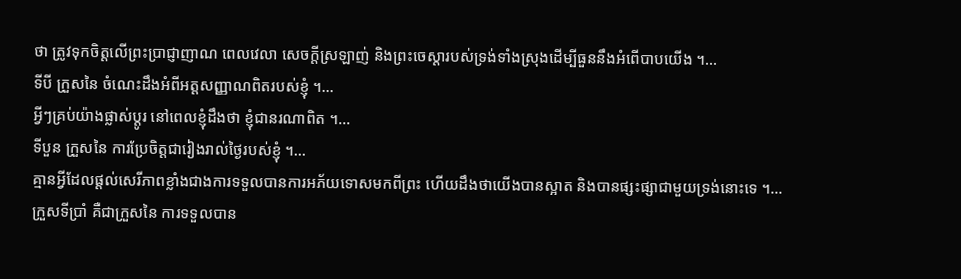ថា ត្រូវទុកចិត្តលើព្រះប្រាជ្ញាញាណ ពេលវេលា សេចក្តីស្រឡាញ់ និងព្រះចេស្ដារបស់ទ្រង់ទាំងស្រុងដើម្បីធួននឹងអំពើបាបយើង ។…
ទីបី ក្រួសនៃ ចំណេះដឹងអំពីអត្តសញ្ញាណពិតរបស់ខ្ញុំ ។…
អ្វីៗគ្រប់យ៉ាងផ្លាស់ប្តូរ នៅពេលខ្ញុំដឹងថា ខ្ញុំជានរណាពិត ។…
ទីបួន ក្រួសនៃ ការប្រែចិត្តជារៀងរាល់ថ្ងៃរបស់ខ្ញុំ ។…
គ្មានអ្វីដែលផ្ដល់សេរីភាពខ្លាំងជាងការទទួលបានការអភ័យទោសមកពីព្រះ ហើយដឹងថាយើងបានស្អាត និងបានផ្សះផ្សាជាមួយទ្រង់នោះទេ ។…
ក្រួសទីប្រាំ គឺជាក្រួសនៃ ការទទួលបាន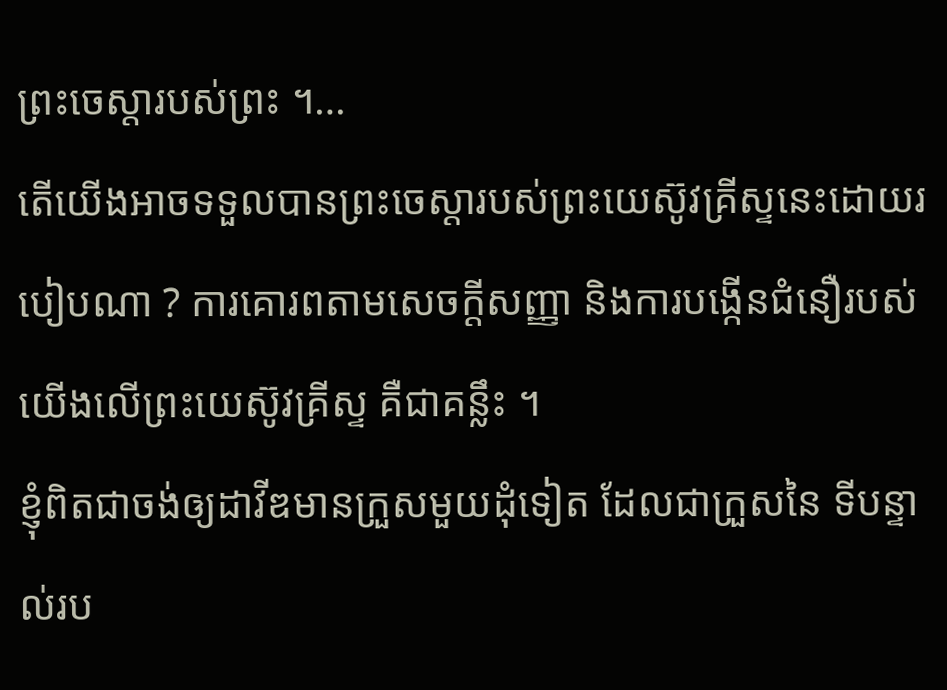ព្រះចេស្តារបស់ព្រះ ។…
តើយើងអាចទទួលបានព្រះចេស្ដារបស់ព្រះយេស៊ូវគ្រីស្ទនេះដោយរបៀបណា ? ការគោរពតាមសេចក្តីសញ្ញា និងការបង្កើនជំនឿរបស់យើងលើព្រះយេស៊ូវគ្រីស្ទ គឺជាគន្លឹះ ។
ខ្ញុំពិតជាចង់ឲ្យដាវីឌមានក្រួសមួយដុំទៀត ដែលជាក្រួសនៃ ទីបន្ទាល់រប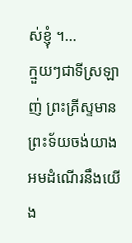ស់ខ្ញុំ ។…
ក្មួយៗជាទីស្រឡាញ់ ព្រះគ្រីស្ទមានព្រះទ័យចង់យាងអមដំណើរនឹងយើង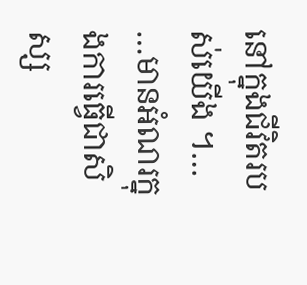នៅក្នុងជីវិតរបស់យើង ។…
…មានអំណរក្នុងការធ្វើជាសិស្ស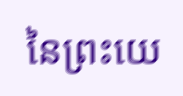នៃព្រះយេ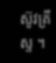ស៊ូវគ្រីស្ទ ។